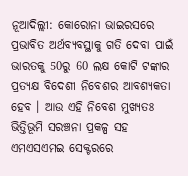ନୂଆଦିଲ୍ଲୀ: କୋରୋନା ଭାଇରସରେ ପ୍ରଭାବିତ ଅର୍ଥବ୍ୟବସ୍ଥାକୁ ଗତି ଦେବା ପାଇଁ ଭାରତକୁ 50ରୁ 60 ଲକ୍ଷ କୋଟି ଟଙ୍କାର ପ୍ରତ୍ୟକ୍ଷ ବିଦେଶୀ ନିବେଶର ଆବଶ୍ୟକତା ହେବ । ଆଉ ଏହି ନିବେଶ ମୁଖ୍ୟତଃ ଭିତ୍ତିଭୂମି ସରଞ୍ଚନା ପ୍ରକଳ୍ପ ସହ ଏମଏସଏମଇ ସେକ୍ଟରରେ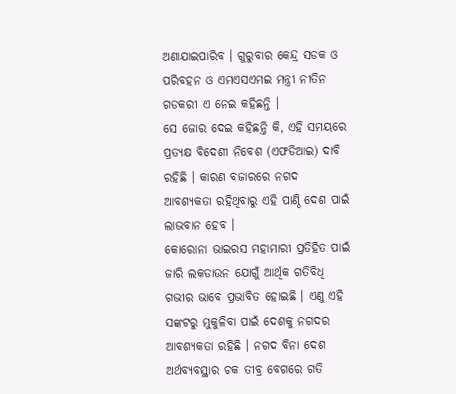ଅଣାଯାଇପାରିବ । ଗୁରୁବାର କେନ୍ଦ୍ର ସଡକ ଓ ପରିବହନ ଓ ଏମଏସଏମଇ ମନ୍ତ୍ରୀ ନୀତିନ ଗଡକରୀ ଏ ନେଇ କହିଛନ୍ତି ।
ସେ ଜୋର ଦେଇ କହିଛନ୍ତି କି, ଏହି ସମୟରେ ପ୍ରତ୍ୟକ୍ଷ ବିଦେଶୀ ନିବେଶ (ଏଫଡିଆଇ) ଦାବି ରହିଛି । କାରଣ ବଜାରରେ ନଗଦ ଆବଶ୍ୟକତା ରହିଥିବାରୁ ଏହି ପାଣ୍ଠି ଦେଶ ପାଇଁ ଲାଭବାନ ହେବ ।
କୋରୋନା ଭାଇରସ ମହାମାରୀ ପ୍ରତିହିତ ପାଇଁ ଜାରି ଲକଡାଉନ ଯୋଗୁଁ ଆର୍ଥିକ ଗତିବିଧି ଗଭୀର ଭାବେ ପ୍ରଭାବିତ ହୋଇଛି । ଏଣୁ ଏହି ସଙ୍କଟରୁ ମୁକୁଳିବା ପାଇଁ ଦେଶକୁ ନଗଦର ଆବଶ୍ୟକତା ରହିଛି । ନଗଦ ବିନା ଦେଶ ଅର୍ଥବ୍ୟବସ୍ଥାର ଚକ ତୀବ୍ର ବେଗରେ ଗତି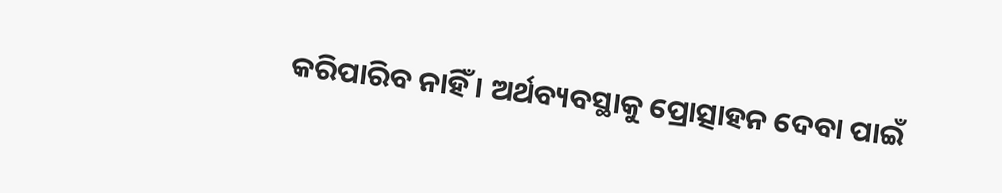କରିପାରିବ ନାହିଁ । ଅର୍ଥବ୍ୟବସ୍ଥାକୁ ପ୍ରୋତ୍ସାହନ ଦେବା ପାଇଁ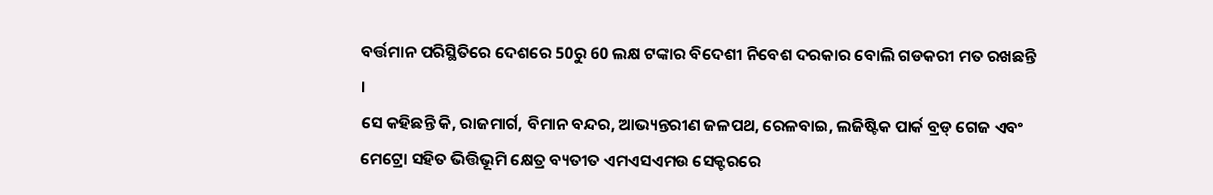ବର୍ତ୍ତମାନ ପରିସ୍ଥିତିରେ ଦେଶରେ 50ରୁ 60 ଲକ୍ଷ ଟଙ୍କାର ବିଦେଶୀ ନିବେଶ ଦରକାର ବୋଲି ଗଡକରୀ ମତ ରଖଛନ୍ତି ।
ସେ କହିଛନ୍ତି କି, ରାଜମାର୍ଗ, ବିମାନ ବନ୍ଦର, ଆଭ୍ୟନ୍ତରୀଣ ଜଳପଥ, ରେଳବାଇ, ଲଜିଷ୍ଟିକ ପାର୍କ ବ୍ରଡ୍ ଗେଜ ଏବଂ ମେଟ୍ରୋ ସହିତ ଭିତ୍ତିଭୂମି କ୍ଷେତ୍ର ବ୍ୟତୀତ ଏମଏସଏମଉ ସେକ୍ଟରରେ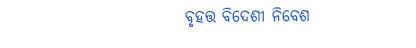ବୃହତ୍ତ ବିଦେଶୀ ନିବେଶ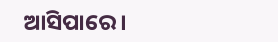ଆସିପାରେ ।